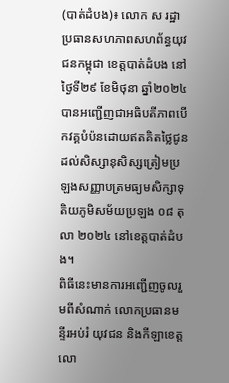(បាត់ដំបង)៖ លោក ស រដ្ឋា ប្រធានសហភាពសហព័ន្ធយុវជនកម្ពុជា ខេត្តបាត់ដំបង នៅថ្ងៃទី២៩ ខែមិថុនា ឆ្នាំ២០២៤ បានអញ្ជើញជាអធិបតីភាពបើកវគ្គបំប៉នដោយឥតគិតថ្លៃជូនដល់សិស្សានុសិស្សត្រៀមប្រឡងសញ្ញាបត្រមធ្យមសិក្សាទុតិយភូមិសម័យប្រឡង ០៨ តុលា ២០២៤ នៅខេត្តបាត់ដំបង។
ពិធីនេះមានការអញ្ជើញចូលរួមពីសំណាក់ លោកប្រធានមន្ទីរអប់រំ យុវជន និងកីឡាខេត្ត លោ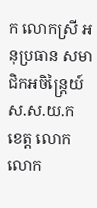ក លោកស្រី អនុប្រធាន សមាជិកអចិន្ត្រៃយ៍ ស.ស.យ.ក ខេត្ត លោក លោក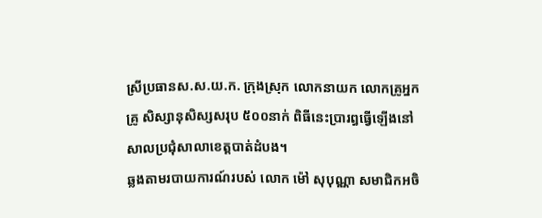ស្រីប្រធានស.ស.យ.ក. ក្រុងស្រុក លោកនាយក លោកគ្រូអ្នកគ្រូ សិស្សានុសិស្សសរុប ៥០០នាក់ ពិធីនេះប្រារព្ធធ្វើឡើងនៅសាលប្រជុំសាលាខេត្តបាត់ដំបង។
ឆ្លងតាមរបាយការណ៍របស់ លោក ម៉ៅ សុបុណ្ណា សមាជិកអចិ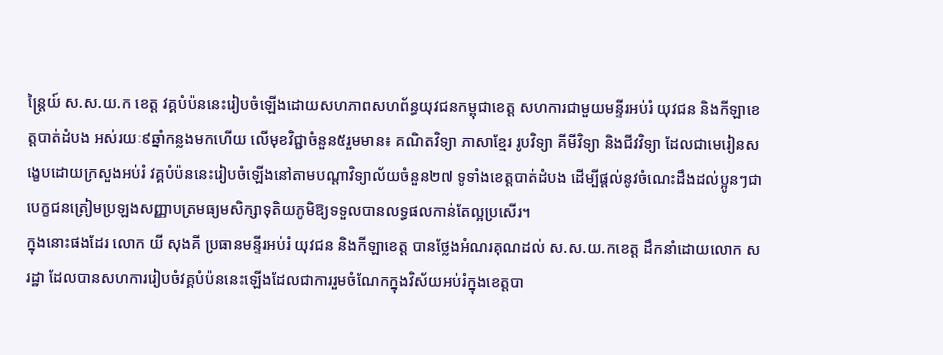ន្ត្រៃយ៍ ស.ស.យ.ក ខេត្ត វគ្គបំប៉ននេះរៀបចំឡើងដោយសហភាពសហព័ន្ធយុវជនកម្ពុជាខេត្ត សហការជាមួយមន្ទីរអប់រំ យុវជន និងកីឡាខេត្តបាត់ដំបង អស់រយៈ៩ឆ្នាំកន្លងមកហើយ លើមុខវិជ្ជាចំនួន៥រួមមាន៖ គណិតវិទ្យា ភាសាខ្មែរ រូបវិទ្យា គីមីវិទ្យា និងជីវវិទ្យា ដែលជាមេរៀនសង្ខេបដោយក្រសួងអប់រំ វគ្គបំប៉ននេះរៀបចំឡើងនៅតាមបណ្តាវិទ្យាល័យចំនួន២៧ ទូទាំងខេត្តបាត់ដំបង ដើម្បីផ្តល់នូវចំណេះដឹងដល់ប្អូនៗជាបេក្ខជនត្រៀមប្រឡងសញ្ញាបត្រមធ្យមសិក្សាទុតិយភូមិឱ្យទទួលបានលទ្ធផលកាន់តែល្អប្រសើរ។
ក្នុងនោះផងដែរ លោក យី សុងគី ប្រធានមន្ទីរអប់រំ យុវជន និងកីឡាខេត្ត បានថ្លែងអំណរគុណដល់ ស.ស.យ.កខេត្ត ដឹកនាំដោយលោក ស រដ្ឋា ដែលបានសហការរៀបចំវគ្គបំប៉ននេះឡើងដែលជាការរួមចំណែកក្នុងវិស័យអប់រំក្នុងខេត្តបា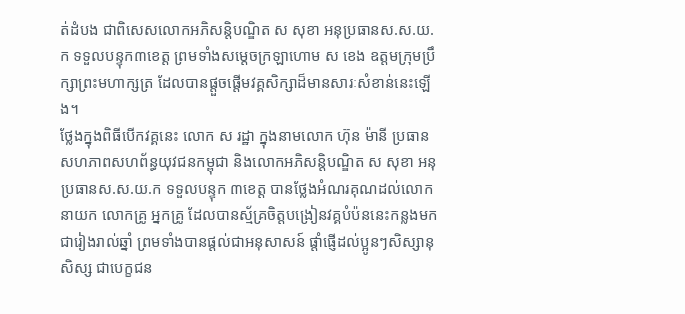ត់ដំបង ជាពិសេសលោកអភិសន្តិបណ្ឌិត ស សុខា អនុប្រធានស.ស.យ.ក ទទួលបន្ទុក៣ខេត្ត ព្រមទាំងសម្តេចក្រឡាហោម ស ខេង ឧត្តមក្រុមប្រឹក្សាព្រះមហាក្សត្រ ដែលបានផ្តួចផ្តើមវគ្គសិក្សាដ៏មានសារៈសំខាន់នេះឡើង។
ថ្លែងក្នុងពិធីបើកវគ្គនេះ លោក ស រដ្ឋា ក្នុងនាមលោក ហ៊ុន ម៉ានី ប្រធានសហភាពសហព័ន្ធយុវជនកម្ពុជា និងលោកអភិសន្តិបណ្ឌិត ស សុខា អនុប្រធានស.ស.យ.ក ទទួលបន្ទុក ៣ខេត្ត បានថ្លែងអំណរគុណដល់លោកនាយក លោកគ្រូ អ្នកគ្រូ ដែលបានស្ម័គ្រចិត្តបង្រៀនវគ្គបំប៉ននេះកន្លងមកជារៀងរាល់ឆ្នាំ ព្រមទាំងបានផ្តល់ជាអនុសាសន៍ ផ្តាំផ្ញើដល់ប្អូនៗសិស្សានុសិស្ស ជាបេក្ខជន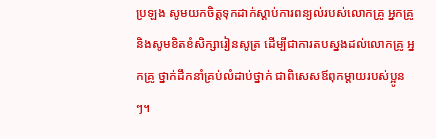ប្រឡង សូមយកចិត្តទុកដាក់ស្តាប់ការពន្យល់របស់លោកគ្រូ អ្នកគ្រូ និងសូមខិតខំសិក្សារៀនសូត្រ ដើម្បីជាការតបស្នងដល់លោកគ្រូ អ្នកគ្រូ ថ្នាក់ដឹកនាំគ្រប់លំដាប់ថ្នាក់ ជាពិសេសឪពុកម្តាយរបស់ប្អូនៗ។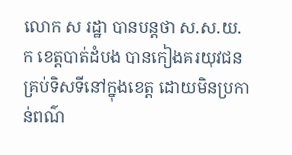លោក ស រដ្ឋា បានបន្តថា ស.ស.យ.ក ខេត្តបាត់ដំបង បានកៀងគរយុវជនគ្រប់ទិសទីនៅក្នុងខេត្ត ដោយមិនប្រកាន់ពណ៌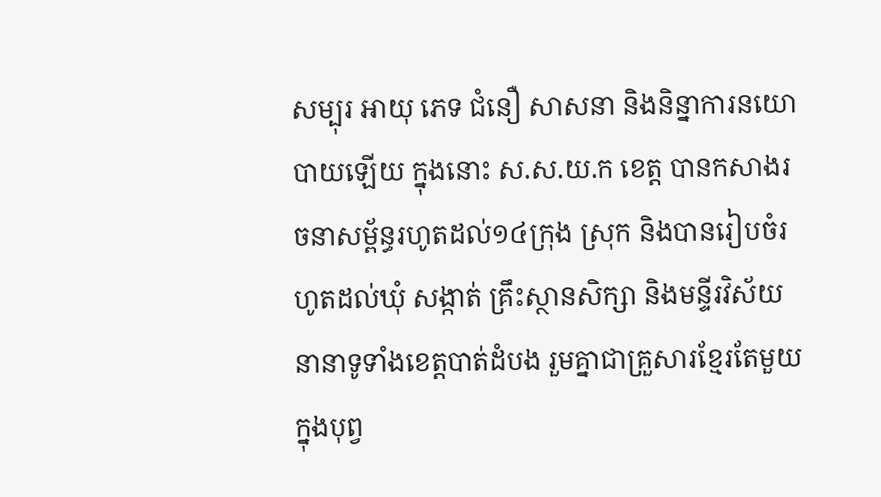សម្បុរ អាយុ ភេទ ជំនឿ សាសនា និងនិន្នាការនយោបាយឡើយ ក្នុងនោះ ស.ស.យ.ក ខេត្ត បានកសាងរចនាសម្ព័ន្ធរហូតដល់១៤ក្រុង ស្រុក និងបានរៀបចំរហូតដល់ឃុំ សង្កាត់ គ្រឹះស្ថានសិក្សា និងមន្ទីរវិស័យនានាទូទាំងខេត្តបាត់ដំបង រួមគ្នាជាគ្រួសារខ្មែរតែមួយ ក្នុងបុព្វ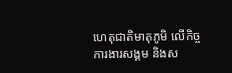ហេតុជាតិមាតុភូមិ លើកិច្ចការងារសង្គម និងស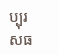ប្បុរសធ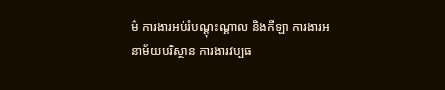ម៌ ការងារអប់រំបណ្តុះណ្តាល និងកីឡា ការងារអនាម័យបរិស្ថាន ការងារវប្បធ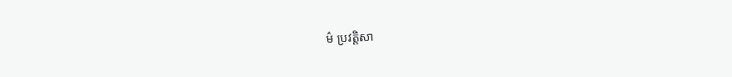ម៌ ប្រវត្តិសា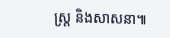ស្ត្រ និងសាសនា៕